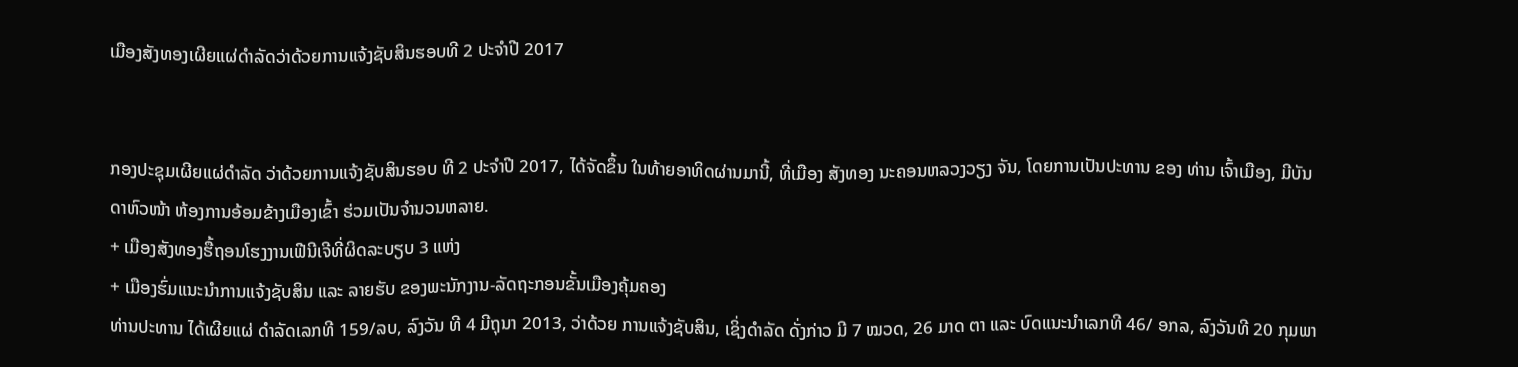ເມືອງສັງທອງເຜີຍແຜ່ດຳລັດວ່າດ້ວຍການແຈ້ງຊັບສິນຮອບທີ 2 ປະຈຳປີ 2017


ກອງປະຊຸມເຜີຍແຜ່ດຳລັດ ວ່າດ້ວຍການແຈ້ງຊັບສິນຮອບ ທີ 2 ປະຈຳປີ 2017, ໄດ້ຈັດຂຶ້ນ ໃນທ້າຍອາທິດຜ່ານມານີ້, ທີ່ເມືອງ ສັງທອງ ນະຄອນຫລວງວຽງ ຈັນ, ໂດຍການເປັນປະທານ ຂອງ ທ່ານ ເຈົ້າເມືອງ, ມີບັນດາຫົວໜ້າ ຫ້ອງການອ້ອມຂ້າງເມືອງເຂົ້າ ຮ່ວມເປັນຈຳນວນຫລາຍ.
+ ເມືອງສັງທອງຮື້ຖອນໂຮງງານເຟີນີເຈີທີ່ຜິດລະບຽບ 3 ແຫ່ງ
+ ເມືອງຮົ່ມແນະນຳການແຈ້ງຊັບສິນ ແລະ ລາຍຮັບ ຂອງພະນັກງານ-ລັດຖະກອນຂັ້ນເມືອງຄຸ້ມຄອງ
ທ່ານປະທານ ໄດ້ເຜີຍແຜ່ ດຳລັດເລກທີ 159/ລບ, ລົງວັນ ທີ 4 ມີຖຸນາ 2013, ວ່າດ້ວຍ ການແຈ້ງຊັບສິນ, ເຊິ່ງດຳລັດ ດັ່ງກ່າວ ມີ 7 ໝວດ, 26 ມາດ ຕາ ແລະ ບົດແນະນຳເລກທີ 46/ ອກລ, ລົງວັນທີ 20 ກຸມພາ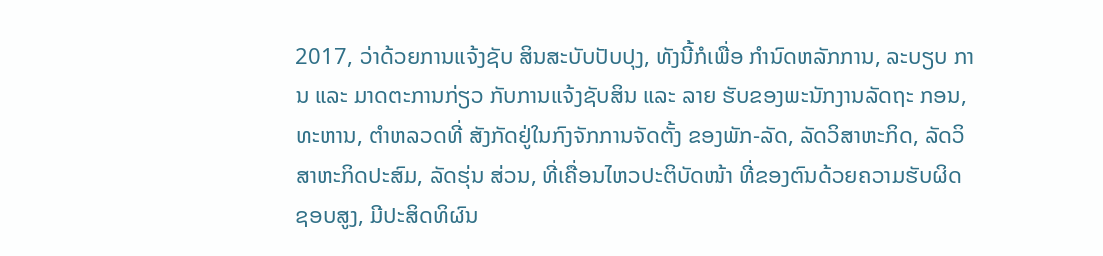2017, ວ່າດ້ວຍການແຈ້ງຊັບ ສິນສະບັບປັບປຸງ, ທັງນີ້ກໍເພື່ອ ກຳນົດຫລັກການ, ລະບຽບ ການ ແລະ ມາດຕະການກ່ຽວ ກັບການແຈ້ງຊັບສິນ ແລະ ລາຍ ຮັບຂອງພະນັກງານລັດຖະ ກອນ, ທະຫານ, ຕຳຫລວດທີ່ ສັງກັດຢູ່ໃນກົງຈັກການຈັດຕັ້ງ ຂອງພັກ-ລັດ, ລັດວິສາຫະກິດ, ລັດວິສາຫະກິດປະສົມ, ລັດຮຸ່ນ ສ່ວນ, ທີ່ເຄື່ອນໄຫວປະຕິບັດໜ້າ ທີ່ຂອງຕົນດ້ວຍຄວາມຮັບຜິດ ຊອບສູງ, ມີປະສິດທິຜົນ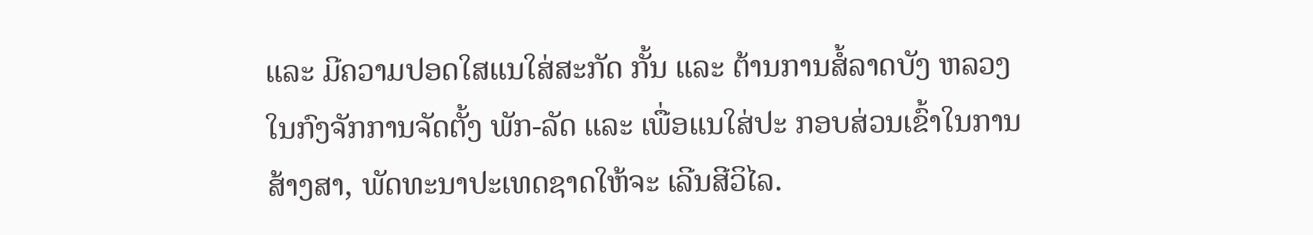ແລະ ມີຄວາມປອດໃສແນໃສ່ສະກັດ ກັ້ນ ແລະ ຕ້ານການສໍ້ລາດບັງ ຫລວງໃນກົງຈັກການຈັດຕັ້ງ ພັກ-ລັດ ແລະ ເພື່ອແນໃສ່ປະ ກອບສ່ວນເຂົ້າໃນການ ສ້າງສາ, ພັດທະນາປະເທດຊາດໃຫ້ຈະ ເລີນສີວິໄລ.